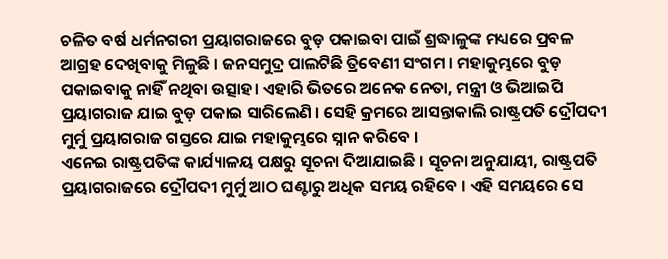ଚଳିତ ବର୍ଷ ଧର୍ମନଗରୀ ପ୍ରୟାଗରାଜରେ ବୁଡ଼ ପକାଇବା ପାଇଁ ଶ୍ରଦ୍ଧାଳୁଙ୍କ ମଧ୍ୟରେ ପ୍ରବଳ ଆଗ୍ରହ ଦେଖିବାକୁ ମିଳୁଛି । ଜନସମୁଦ୍ର ପାଲଟିଛି ତ୍ରିବେଣୀ ସଂଗମ । ମହାକୁମ୍ଭରେ ବୁଡ଼ ପକାଇବାକୁ ନାହିଁ ନଥିବା ଉତ୍ସାହ। ଏହାରି ଭିତରେ ଅନେକ ନେତା, ମନ୍ତ୍ରୀ ଓ ଭିଆଇପି ପ୍ରୟାଗରାଜ ଯାଇ ବୁଡ଼ ପକାଇ ସାରିଲେଣି । ସେହି କ୍ରମରେ ଆସନ୍ତାକାଲି ରାଷ୍ଟ୍ରପତି ଦ୍ରୌପଦୀ ମୁର୍ମୁ ପ୍ରୟାଗରାଜ ଗସ୍ତରେ ଯାଇ ମହାକୁମ୍ଭରେ ସ୍ନାନ କରିବେ ।
ଏନେଇ ରାଷ୍ଟ୍ରପତିଙ୍କ କାର୍ଯ୍ୟାଳୟ ପକ୍ଷରୁ ସୂଚନା ଦିଆଯାଇଛି । ସୂଚନା ଅନୁଯାୟୀ, ରାଷ୍ଟ୍ରପତି ପ୍ରୟାଗରାଜରେ ଦ୍ରୌପଦୀ ମୁର୍ମୁ ଆଠ ଘଣ୍ଟାରୁ ଅଧିକ ସମୟ ରହିବେ । ଏହି ସମୟରେ ସେ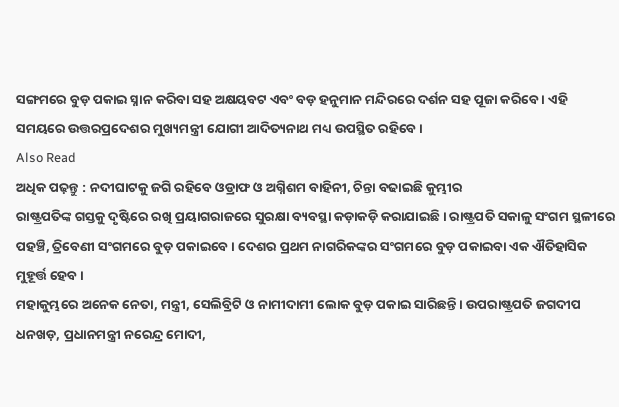ସଙ୍ଗମରେ ବୁଡ଼ ପକାଇ ସ୍ନାନ କରିବା ସହ ଅକ୍ଷୟବଟ ଏବଂ ବଡ଼ ହନୁମାନ ମନ୍ଦିରରେ ଦର୍ଶନ ସହ ପୂଜା କରିବେ । ଏହି ସମୟରେ ଉତ୍ତରପ୍ରଦେଶର ମୁଖ୍ୟମନ୍ତ୍ରୀ ଯୋଗୀ ଆଦିତ୍ୟନାଥ ମଧ୍ୟ ଉପସ୍ଥିତ ରହିବେ ।
Also Read
ଅଧିକ ପଢ଼ନ୍ତୁ : ନଦୀଘାଟକୁ ଜଗି ରହିବେ ଓଡ୍ରାଫ ଓ ଅଗ୍ନିଶମ ବାହିନୀ, ଚିନ୍ତା ବଢାଇଛି କୁମ୍ଭୀର
ରାଷ୍ଟ୍ରପତିଙ୍କ ଗସ୍ତକୁ ଦୃଷ୍ଟିରେ ରଖି ପ୍ରୟାଗରାଜରେ ସୁରକ୍ଷା ବ୍ୟବସ୍ଥା କଡ଼ାକଡ଼ି କରାଯାଇଛି । ରାଷ୍ଟ୍ରପତି ସକାଳୁ ସଂଗମ ସ୍ଥଳୀରେ ପହଞ୍ଚି, ତ୍ରିବେଣୀ ସଂଗମରେ ବୁଡ଼ ପକାଇବେ । ଦେଶର ପ୍ରଥମ ନାଗରିକଙ୍କର ସଂଗମରେ ବୁଡ଼ ପକାଇବା ଏକ ଐତିହାସିକ ମୁହୂର୍ତ୍ତ ହେବ ।
ମହାକୁମ୍ଭରେ ଅନେକ ନେତା, ମନ୍ତ୍ରୀ, ସେଲିବ୍ରିଟି ଓ ନାମୀଦାମୀ ଲୋକ ବୁଡ଼ ପକାଇ ସାରିଛନ୍ତି । ଉପରାଷ୍ଟ୍ରପତି ଜଗଦୀପ ଧନଖଡ଼, ପ୍ରଧାନମନ୍ତ୍ରୀ ନରେନ୍ଦ୍ର ମୋଦୀ,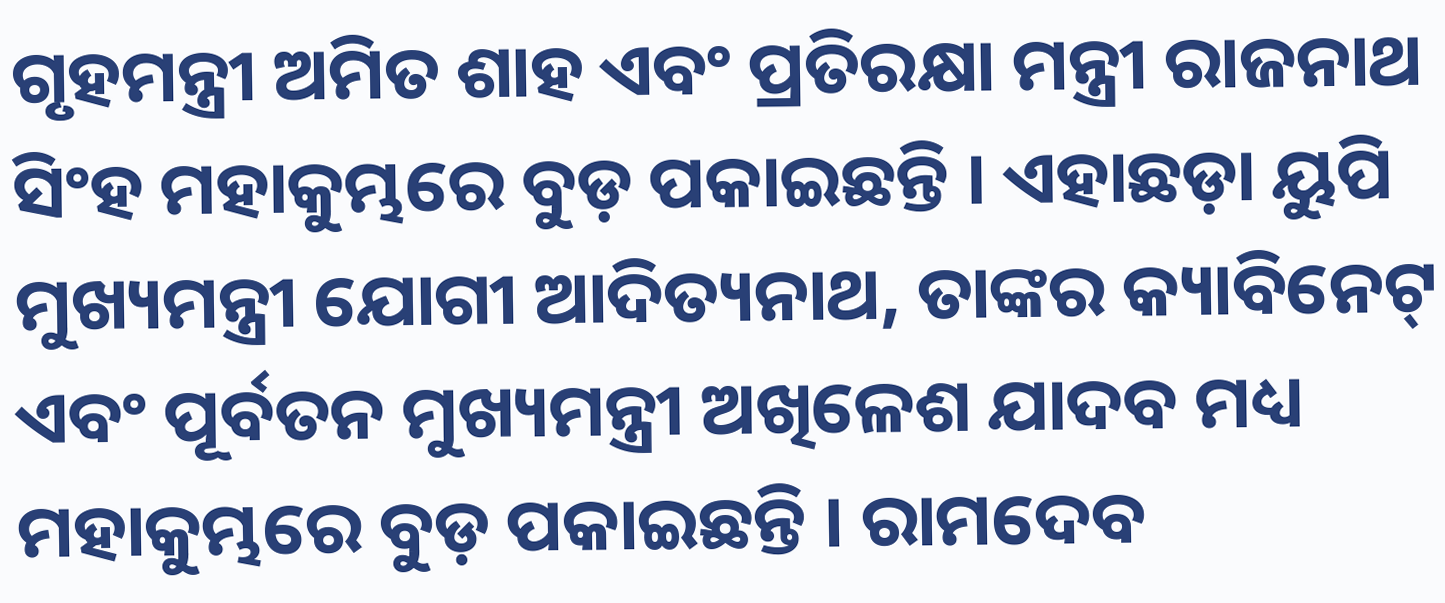ଗୃହମନ୍ତ୍ରୀ ଅମିତ ଶାହ ଏବଂ ପ୍ରତିରକ୍ଷା ମନ୍ତ୍ରୀ ରାଜନାଥ ସିଂହ ମହାକୁମ୍ଭରେ ବୁଡ଼ ପକାଇଛନ୍ତି । ଏହାଛଡ଼ା ୟୁପି ମୁଖ୍ୟମନ୍ତ୍ରୀ ଯୋଗୀ ଆଦିତ୍ୟନାଥ, ତାଙ୍କର କ୍ୟାବିନେଟ୍ ଏବଂ ପୂର୍ବତନ ମୁଖ୍ୟମନ୍ତ୍ରୀ ଅଖିଳେଶ ଯାଦବ ମଧ୍ୟ ମହାକୁମ୍ଭରେ ବୁଡ଼ ପକାଇଛନ୍ତି । ରାମଦେବ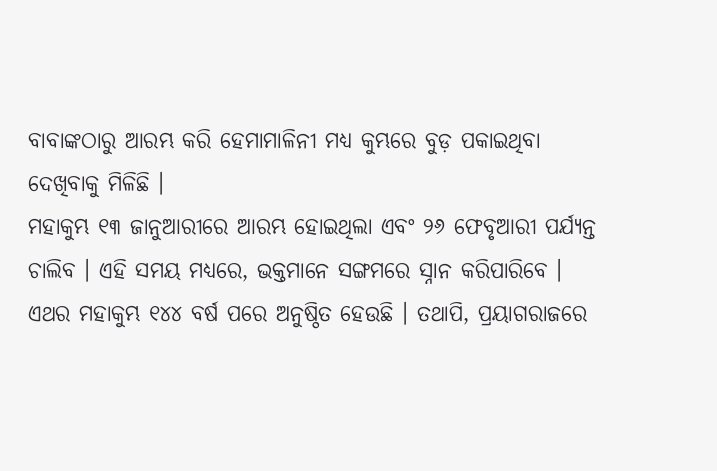ବାବାଙ୍କଠାରୁ ଆରମ୍ଭ କରି ହେମାମାଳିନୀ ମଧ୍ୟ କୁମ୍ଭରେ ବୁଡ଼ ପକାଇଥିବା ଦେଖିବାକୁ ମିଳିଛି ।
ମହାକୁମ୍ଭ ୧୩ ଜାନୁଆରୀରେ ଆରମ୍ଭ ହୋଇଥିଲା ଏବଂ ୨୬ ଫେବୃଆରୀ ପର୍ଯ୍ୟନ୍ତ ଚାଲିବ । ଏହି ସମୟ ମଧ୍ୟରେ, ଭକ୍ତମାନେ ସଙ୍ଗମରେ ସ୍ନାନ କରିପାରିବେ । ଏଥର ମହାକୁମ୍ଭ ୧୪୪ ବର୍ଷ ପରେ ଅନୁଷ୍ଠିତ ହେଉଛି । ତଥାପି, ପ୍ରୟାଗରାଜରେ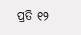ପ୍ରତି ୧୨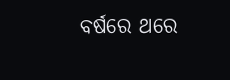ବର୍ଷରେ ଥରେ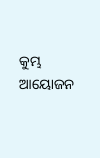କୁମ୍ଭ ଆୟୋଜନ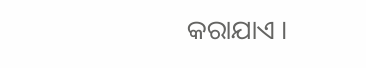କରାଯାଏ ।